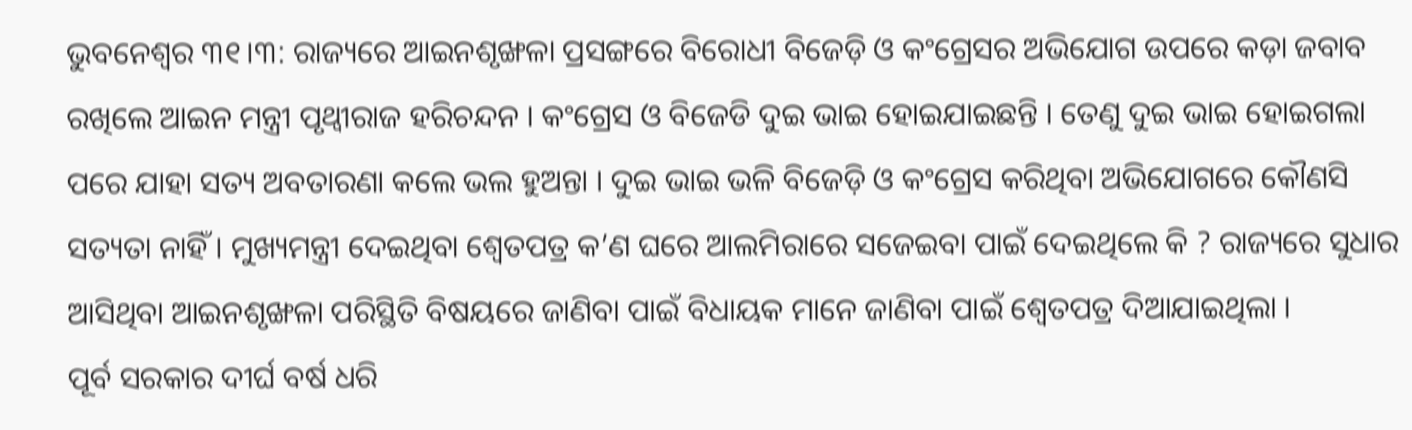ଭୁବନେଶ୍ବର ୩୧।୩: ରାଜ୍ୟରେ ଆଇନଶୃଙ୍ଖଳା ପ୍ରସଙ୍ଗରେ ବିରୋଧୀ ବିଜେଡ଼ି ଓ କଂଗ୍ରେସର ଅଭିଯୋଗ ଉପରେ କଡ଼ା ଜବାବ ରଖିଲେ ଆଇନ ମନ୍ତ୍ରୀ ପୃଥ୍ବୀରାଜ ହରିଚନ୍ଦନ । କଂଗ୍ରେସ ଓ ବିଜେଡି ଦୁଇ ଭାଇ ହୋଇଯାଇଛନ୍ତି । ତେଣୁ ଦୁଇ ଭାଇ ହୋଇଗଲା ପରେ ଯାହା ସତ୍ୟ ଅବତାରଣା କଲେ ଭଲ ହୁଅନ୍ତା । ଦୁଇ ଭାଇ ଭଳି ବିଜେଡ଼ି ଓ କଂଗ୍ରେସ କରିଥିବା ଅଭିଯୋଗରେ କୌଣସି ସତ୍ୟତା ନାହିଁ । ମୁଖ୍ୟମନ୍ତ୍ରୀ ଦେଇଥିବା ଶ୍ୱେତପତ୍ର କ’ଣ ଘରେ ଆଲମିରାରେ ସଜେଇବା ପାଇଁ ଦେଇଥିଲେ କି ? ରାଜ୍ୟରେ ସୁଧାର ଆସିଥିବା ଆଇନଶୃଙ୍ଖଳା ପରିସ୍ଥିତି ବିଷୟରେ ଜାଣିବା ପାଇଁ ବିଧାୟକ ମାନେ ଜାଣିବା ପାଇଁ ଶ୍ୱେତପତ୍ର ଦିଆଯାଇଥିଲା ।
ପୂର୍ବ ସରକାର ଦୀର୍ଘ ବର୍ଷ ଧରି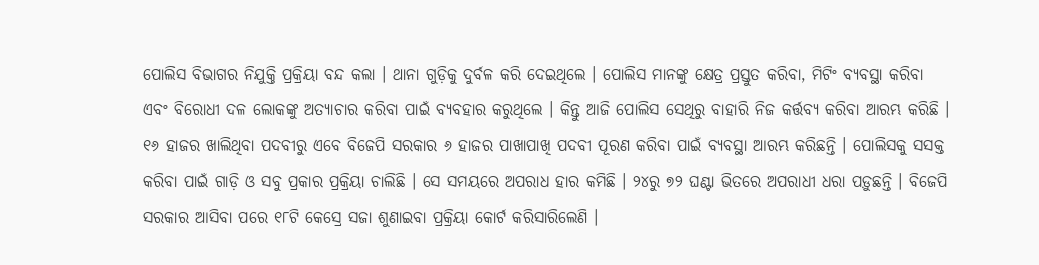ପୋଲିସ ବିଭାଗର ନିଯୁକ୍ତି ପ୍ରକ୍ରିୟା ବନ୍ଦ କଲା । ଥାନା ଗୁଡ଼ିକୁ ଦୁର୍ବଳ କରି ଦେଇଥିଲେ । ପୋଲିସ ମାନଙ୍କୁ କ୍ଷେତ୍ର ପ୍ରସ୍ତୁତ କରିବା, ମିଟିଂ ବ୍ୟବସ୍ଥା କରିବା ଏବଂ ବିରୋଧୀ ଦଳ ଲୋକଙ୍କୁ ଅତ୍ୟାଚାର କରିବା ପାଇଁ ବ୍ୟବହାର କରୁଥିଲେ । କିନ୍ତୁ ଆଜି ପୋଲିସ ସେଥିରୁ ବାହାରି ନିଜ କର୍ତ୍ତବ୍ୟ କରିବା ଆରମ୍ଭ କରିଛି । ୧୬ ହାଜର ଖାଲିଥିବା ପଦବୀରୁ ଏବେ ବିଜେପି ସରକାର ୬ ହାଜର ପାଖାପାଖି ପଦବୀ ପୂରଣ କରିବା ପାଇଁ ବ୍ୟବସ୍ଥା ଆରମ୍ଭ କରିଛନ୍ତି । ପୋଲିସକୁ ସସକ୍ତ କରିବା ପାଇଁ ଗାଡ଼ି ଓ ସବୁ ପ୍ରକାର ପ୍ରକ୍ରିୟା ଚାଲିଛି । ସେ ସମୟରେ ଅପରାଧ ହାର କମିଛି । ୨୪ରୁ ୭୨ ଘଣ୍ଟା ଭିତରେ ଅପରାଧୀ ଧରା ପଡ଼ୁଛନ୍ତି । ବିଜେପି ସରକାର ଆସିବା ପରେ ୧୮ଟି କେସ୍ରେ ସଜା ଶୁଣାଇବା ପ୍ରକ୍ରିୟା କୋର୍ଟ କରିସାରିଲେଣି ।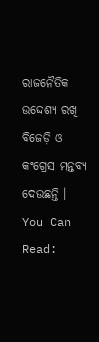ରାଜନୈତିକ ଉଦ୍ଦେଶ୍ୟ ରଖି ବିଜେଡ଼ି ଓ କଂଗ୍ରେସ ମନ୍ତବ୍ୟ ଦେଉଛନ୍ତି ।
You Can Read: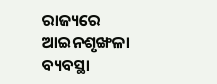ରାଜ୍ୟରେ ଆଇନଶୃଙ୍ଖଳା ବ୍ୟବସ୍ଥା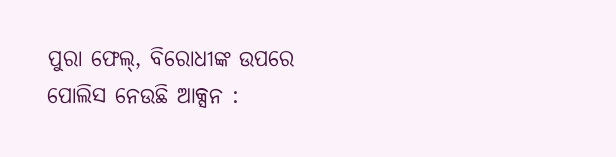ପୁରା ଫେଲ୍, ବିରୋଧୀଙ୍କ ଉପରେ ପୋଲିସ ନେଉଛି ଆକ୍ସନ :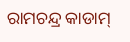ରାମଚନ୍ଦ୍ର କାଡାମ୍